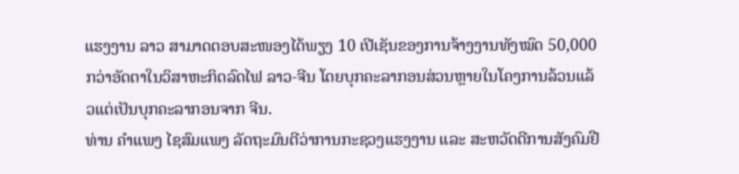ແຮງງານ ລາວ ສາມາດຕອບສະໜອງໄດ້ພຽງ 10 ເປີເຊັນຂອງການຈ້າງງານທັງໝົດ 50,000 ກວ່າອັດຕາໃນວິສາຫະກິດລົດໄຟ ລາວ-ຈີນ ໂດຍບຸກຄະລາກອນສ່ວນຫຼາຍໃນໂຄງການລ້ວນແລ້ວແຕ່ເປັນບຸກຄະລາກອນຈາກ ຈີນ.
ທ່ານ ຄຳແພງ ໄຊສົມແພງ ລັດຖະມົນຕີວ່າການກະຊວງແຮງງານ ແລະ ສະຫວັດດີການສັງຄົມຢື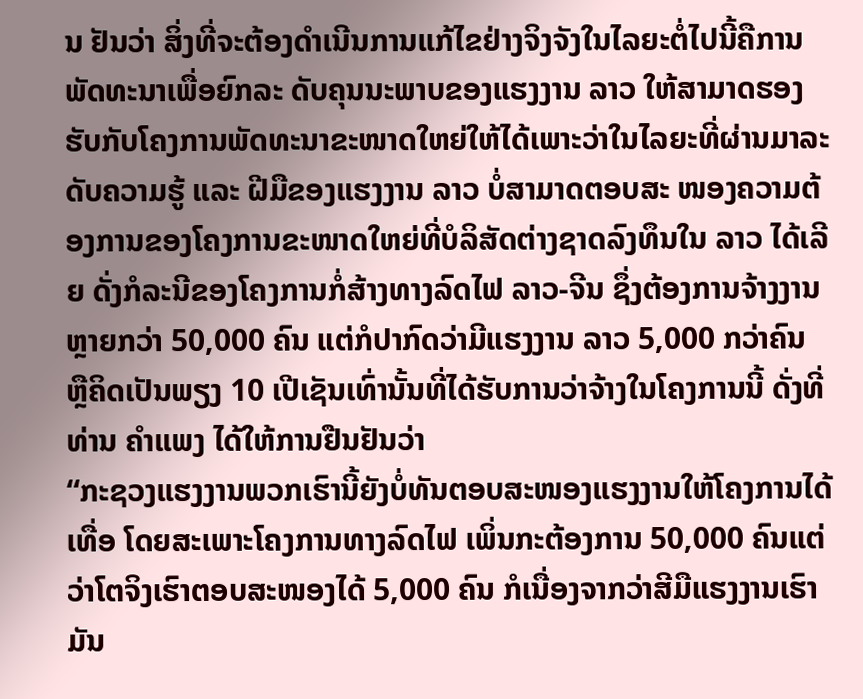ນ ຢັນວ່າ ສິ່ງທີ່ຈະຕ້ອງດຳເນີນການແກ້ໄຂຢ່າງຈິງຈັງໃນໄລຍະຕໍ່ໄປນີ້ຄືການພັດທະນາເພື່ອຍົກລະ ດັບຄຸນນະພາບຂອງແຮງງານ ລາວ ໃຫ້ສາມາດຮອງຮັບກັບໂຄງການພັດທະນາຂະໜາດໃຫຍ່ໃຫ້ໄດ້ເພາະວ່າໃນໄລຍະທີ່ຜ່ານມາລະດັບຄວາມຮູ້ ແລະ ຝີມືຂອງແຮງງານ ລາວ ບໍ່ສາມາດຕອບສະ ໜອງຄວາມຕ້ອງການຂອງໂຄງການຂະໜາດໃຫຍ່ທີ່ບໍລິສັດຕ່າງຊາດລົງທຶນໃນ ລາວ ໄດ້ເລີຍ ດັ່ງກໍລະນີຂອງໂຄງການກໍ່ສ້າງທາງລົດໄຟ ລາວ-ຈີນ ຊຶ່ງຕ້ອງການຈ້າງງານຫຼາຍກວ່າ 50,000 ຄົນ ແຕ່ກໍປາກົດວ່າມີແຮງງານ ລາວ 5,000 ກວ່າຄົນ ຫຼືຄິດເປັນພຽງ 10 ເປີເຊັນເທົ່ານັ້ນທີ່ໄດ້ຮັບການວ່າຈ້າງໃນໂຄງການນີ້ ດັ່ງທີ່ທ່ານ ຄຳແພງ ໄດ້ໃຫ້ການຢືນຢັນວ່າ
“ກະຊວງແຮງງານພວກເຮົານີ້ຍັງບໍ່ທັນຕອບສະໜອງແຮງງານໃຫ້ໂຄງການໄດ້ເທື່ອ ໂດຍສະເພາະໂຄງການທາງລົດໄຟ ເພິ່ນກະຕ້ອງການ 50,000 ຄົນແຕ່ວ່າໂຕຈິງເຮົາຕອບສະໜອງໄດ້ 5,000 ຄົນ ກໍເນື່ອງຈາກວ່າສີມືແຮງງານເຮົາມັນ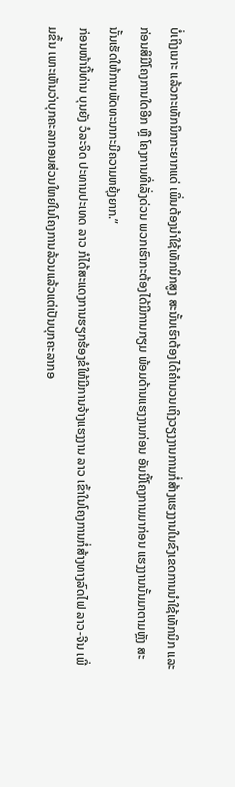ບໍ່ເຖິງເນາະ ແລ້ວກະເທັກນິກກະຍາກແດ່ ເພິ່ນຕ້ອງນຳໃຊ້ເທັກນິກສູງ ສະນັ້ນເຮົາຕ້ອງໄດ້ຄຳນວນເຖິງວຽງງານການກໍ່ສ້າງແຮງງານໃນຂົງເຂດການນຳໃຊ້ເທັກນິກ ແລະ ກ່ອນສິມີໂຄງການໃດອີກ ຫຼື ໂຄງການທີ່ເລັ່ງດ່ວນ ພວກເຮົາກະຕ້ອງໄດ້ມີການກຽມ ພ້ອມດ້ານແຮງງານກ່ອນ ອັນນີ້ໂຄງການມາກ່ອນ ແຮງງານນັ້ນມາຕາມຫຼັງ ສະນັ້ນເຮັດໃຫ້ການພັດທະນາກະມີຄວາມຫຍຸ້ງຍາກ.”
ກ່ອນໜ້ານີ້ທ່ານ ບຸນຍັງ ວໍລະຈິດ ປະທານປະເທດ ລາວ ກໍໄດ້ສະແດງການຮຽກຮ້ອງຂໍໃຫ້ມີການຈ້າງແຮງງານ ລາວ ເຂົ້າໃນໂຄງການກໍ່ສ້າງທາງລົດໄຟ ລາວ-ຈີນ ເພີ່ມຂຶ້ນ ເພາະເຫັນວ່າບຸກຄະລາກອນສ່ວນໃຫຍ່ໃນໂຄງການລ້ວນແລ້ວແຕ່ເປັນບຸກຄະລາກອ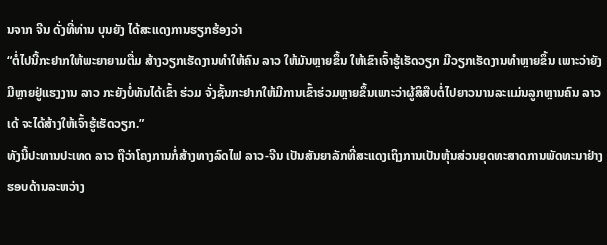ນຈາກ ຈີນ ດັ່ງທີ່ທ່ານ ບຸນຍັງ ໄດ້ສະແດງການຮຽກຮ້ອງວ່າ
“ຕໍ່ໄປນີ້ກະຢາກໃຫ້ພະຍາຍາມຕື່ມ ສ້າງວຽກເຮັດງານທຳໃຫ້ຄົນ ລາວ ໃຫ້ມັນຫຼາຍຂຶ້ນ ໃຫ້ເຂົາເຈົ້າຮູ້ເຮັດວຽກ ມີວຽກເຮັດງານທຳຫຼາຍຂຶ້ນ ເພາະວ່າຍັງມີຫຼາຍຢູ່ແຮງງານ ລາວ ກະຍັງບໍ່ທັນໄດ້ເຂົ້າ ຮ່ວມ ຈັ່ງຊັ້ນກະຢາກໃຫ້ມີການເຂົ້າຮ່ວມຫຼາຍຂຶ້ນເພາະວ່າຜູ້ສິສືບຕໍ່ໄປຍາວນານລະແມ່ນລູກຫຼານຄົນ ລາວ ເດ້ ຈະໄດ້ສ້າງໃຫ້ເຈົ້າຮູ້ເຮັດວຽກ.”
ທັງນີ້ປະທານປະເທດ ລາວ ຖືວ່າໂຄງການກໍ່ສ້າງທາງລົດໄຟ ລາວ-ຈີນ ເປັນສັນຍາລັກທີ່ສະແດງເຖິງການເປັນຫຸ້ນສ່ວນຍຸດທະສາດການພັດທະນາຢ່າງຮອບດ້ານລະຫວ່າງ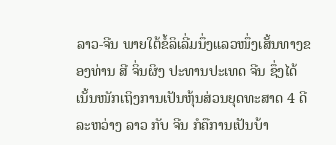ລາວ-ຈີນ ພາຍໃຕ້ຂໍ້ລິເລີ່ມນຶ່ງແລວໜຶ່ງເສັ້ນທາງຂອງທ່ານ ສີ ຈິ່ນຜິງ ປະທານປະເທດ ຈີນ ຊຶ່ງໄດ້ເນັ້ນໜັກເຖິງການເປັນຫຸ້ນສ່ວນຍຸດທະສາດ 4 ດີລະຫວ່າງ ລາວ ກັບ ຈີນ ກໍຄືການເປັນບ້າ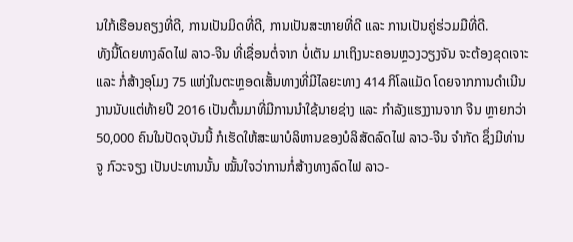ນໃກ້ເຮືອນຄຽງທີ່ດີ, ການເປັນມິດທີ່ດີ, ການເປັນສະຫາຍທີ່ດີ ແລະ ການເປັນຄູ່ຮ່ວມມືທີ່ດີ.
ທັງນີ້ໂດຍທາງລົດໄຟ ລາວ-ຈີນ ທີ່ເຊື່ອນຕໍ່ຈາກ ບໍ່ເຕັນ ມາເຖິງນະຄອນຫຼວງວຽງຈັນ ຈະຕ້ອງຂຸດເຈາະ ແລະ ກໍ່ສ້າງອຸໂມງ 75 ແຫ່ງໃນຕະຫຼອດເສັ້ນທາງທີ່ມີໄລຍະທາງ 414 ກິໂລແມັດ ໂດຍຈາກການດຳເນີນງານນັບແຕ່ທ້າຍປີ 2016 ເປັນຕົ້ນມາທີ່ມີການນຳໃຊ້ນາຍຊ່າງ ແລະ ກຳລັງແຮງງານຈາກ ຈີນ ຫຼາຍກວ່າ 50,000 ຄົນໃນປັດຈຸບັນນີ້ ກໍເຮັດໃຫ້ສະພາບໍລິຫານຂອງບໍລິສັດລົດໄຟ ລາວ-ຈີນ ຈຳກັດ ຊຶ່ງມີທ່ານ ຈູ ກົວະຈຽງ ເປັນປະທານນັ້ນ ໝັ້ນໃຈວ່າການກໍ່ສ້າງທາງລົດໄຟ ລາວ-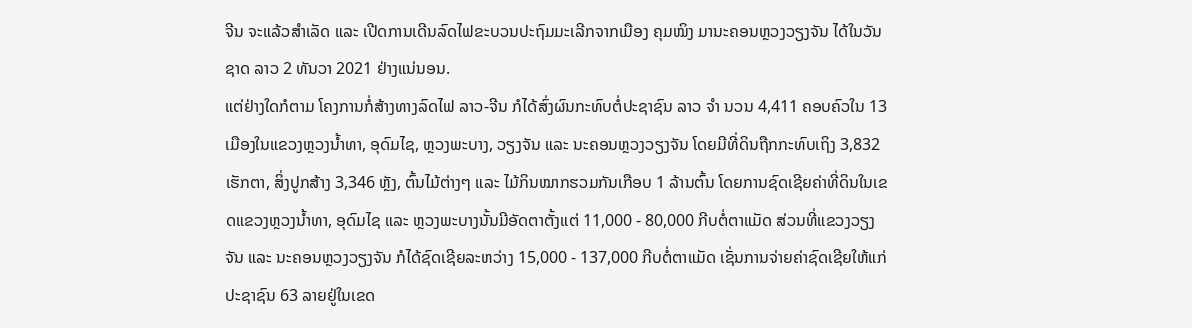ຈີນ ຈະແລ້ວສຳເລັດ ແລະ ເປີດການເດີນລົດໄຟຂະບວນປະຖົມມະເລີກຈາກເມືອງ ຄຸມໝິງ ມານະຄອນຫຼວງວຽງຈັນ ໄດ້ໃນວັນຊາດ ລາວ 2 ທັນວາ 2021 ຢ່າງແນ່ນອນ.
ແຕ່ຢ່າງໃດກໍຕາມ ໂຄງການກໍ່ສ້າງທາງລົດໄຟ ລາວ-ຈີນ ກໍໄດ້ສົ່ງຜົນກະທົບຕໍ່ປະຊາຊົນ ລາວ ຈຳ ນວນ 4,411 ຄອບຄົວໃນ 13 ເມືອງໃນແຂວງຫຼວງນໍ້າທາ, ອຸດົມໄຊ, ຫຼວງພະບາງ, ວຽງຈັນ ແລະ ນະຄອນຫຼວງວຽງຈັນ ໂດຍມີທີ່ດິນຖືກກະທົບເຖິງ 3,832 ເຮັກຕາ, ສິ່ງປູກສ້າງ 3,346 ຫຼັງ, ຕົ້ນໄມ້ຕ່າງໆ ແລະ ໄມ້ກິນໝາກຮວມກັນເກືອບ 1 ລ້ານຕົ້ນ ໂດຍການຊົດເຊີຍຄ່າທີ່ດິນໃນເຂດແຂວງຫຼວງນໍ້າທາ, ອຸດົມໄຊ ແລະ ຫຼວງພະບາງນັ້ນມີອັດຕາຕັ້ງແຕ່ 11,000 - 80,000 ກີບຕໍ່ຕາແມັດ ສ່ວນທີ່ແຂວງວຽງຈັນ ແລະ ນະຄອນຫຼວງວຽງຈັນ ກໍໄດ້ຊົດເຊີຍລະຫວ່າງ 15,000 - 137,000 ກີບຕໍ່ຕາແມັດ ເຊັ່ນການຈ່າຍຄ່າຊົດເຊີຍໃຫ້ແກ່ປະຊາຊົນ 63 ລາຍຢູ່ໃນເຂດ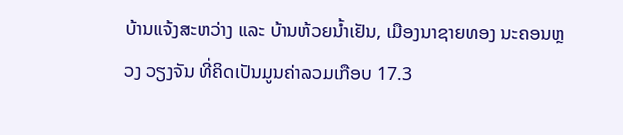ບ້ານແຈ້ງສະຫວ່າງ ແລະ ບ້ານຫ້ວຍນໍ້າເຢັນ, ເມືອງນາຊາຍທອງ ນະຄອນຫຼວງ ວຽງຈັນ ທີ່ຄິດເປັນມູນຄ່າລວມເກືອບ 17.3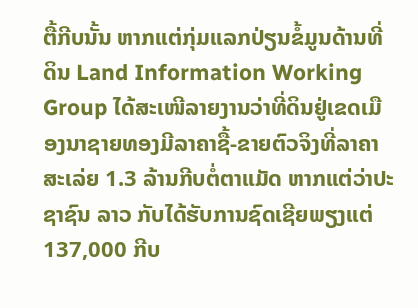ຕື້ກີບນັ້ນ ຫາກແຕ່ກຸ່ມແລກປ່ຽນຂໍ້ມູນດ້ານທີ່ດິນ Land Information Working Group ໄດ້ສະເໜີລາຍງານວ່າທີ່ດິນຢູ່ເຂດເມືອງນາຊາຍທອງມີລາຄາຊື້-ຂາຍຕົວຈິງທີ່ລາຄາສະເລ່ຍ 1.3 ລ້ານກີບຕໍ່ຕາແມັດ ຫາກແຕ່ວ່າປະຊາຊົນ ລາວ ກັບໄດ້ຮັບການຊົດເຊີຍພຽງແຕ່ 137,000 ກີບ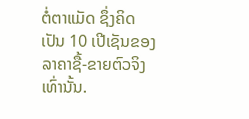ຕໍ່ຕາແມັດ ຊຶ່ງຄິດເປັນ 10 ເປີເຊັນຂອງລາຄາຊື້-ຂາຍຕົວຈິງເທົ່ານັ້ນ.